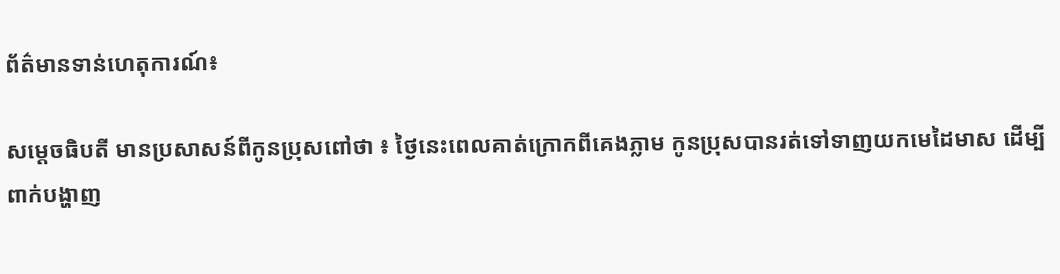ព័ត៌មានទាន់ហេតុការណ៍៖

សម្តេចធិបតី មានប្រសាសន៍ពីកូនប្រុសពៅថា ៖ ថ្ងៃនេះពេលគាត់ក្រោកពីគេងភ្លាម កូនប្រុសបានរត់ទៅទាញយកមេដៃមាស ដើម្បីពាក់បង្ហាញ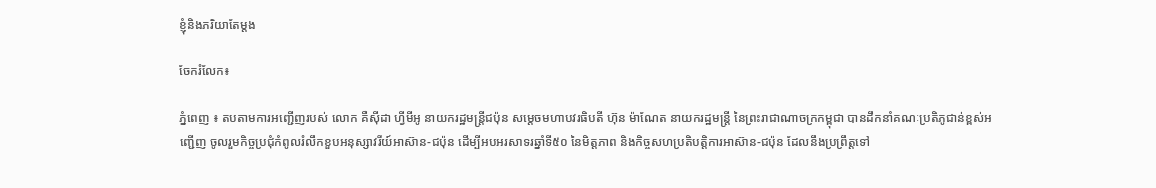ខ្ញុំនិងភរិយាតែម្ដង

ចែករំលែក៖

ភ្នំពេញ ៖ តបតាមការអញ្ជើញរបស់ លោក គឺស៊ីដា ហ្វីមីអូ នាយករដ្ឋមន្ត្រីជប៉ុន សម្ដេចមហាបវរធិបតី ហ៊ុន ម៉ាណែត នាយករដ្ឋមន្ត្រី នៃព្រះរាជាណាចក្រកម្ពុជា បានដឹកនាំគណៈប្រតិភូជាន់ខ្ពស់អញ្ជើញ ចូលរួមកិច្ចប្រជុំកំពូលរំលឹកខួបអនុស្សាវរីយ៍អាស៊ាន-ជប៉ុន ដើម្បីអបអរសាទរឆ្នាំទី៥០ នៃមិត្តភាព និងកិច្ចសហប្រតិបត្តិការអាស៊ាន-ជប៉ុន ដែលនឹងប្រព្រឹត្តទៅ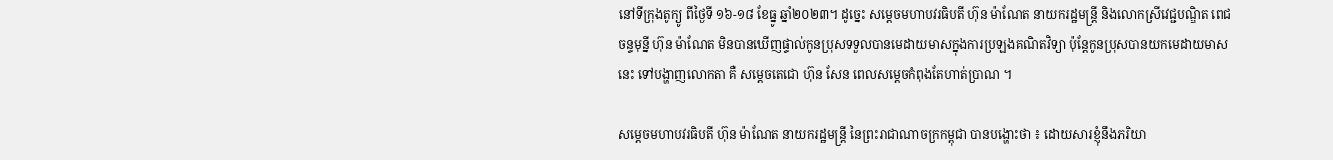នៅទីក្រុងតូក្យូ ពីថ្ងៃទី ១៦-១៨ ខែធ្នូ ឆ្នាំ២០២៣។ ដូច្នេះ សម្ដេចមហាបវរធិបតី ហ៊ុន ម៉ាណែត នាយករដ្ឋមន្ត្រី និងលោកស្រីវេជ្ជបណ្ឌិត ពេជ ចន្ទមុន្នី ហ៊ុន ម៉ាណែត មិនបានឃើញផ្ទាល់កូនប្រុសទទួលបានមេដាយមាសក្នុងការប្រឡងគណិតវិទ្យា ប៉ុន្តែកូនប្រុសបានយកមេដាយមាសនេះ ទៅបង្ហាញលោកតា គឺ សម្តេចតេជោ ហ៊ុន សែន ពេលសម្តេចកំពុងតែហាត់ប្រាណ ។

សម្ដេចមហាបវរធិបតី ហ៊ុន ម៉ាណែត នាយករដ្ឋមន្ត្រី នៃព្រះរាជាណាចក្រកម្ពុជា បានបង្ហោះថា ៖ ដោយសារខ្ញុំនឹងភរិយា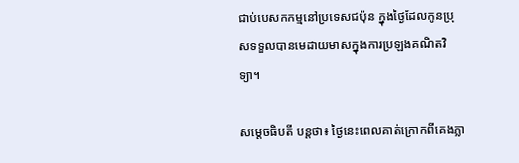ជាប់បេសកកម្មនៅប្រទេសជប៉ុន ក្នុងថ្ងៃដែលកូនប្រុសទទួលបានមេដាយមាសក្នុងការប្រឡងគណិតវិទ្យា។

សម្តេចធិបតី បន្តថា៖ ថ្ងៃនេះពេលគាត់ក្រោកពីគេងភ្លា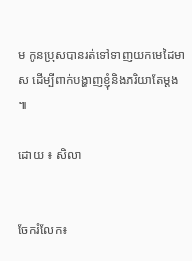ម កូនប្រុសបានរត់ទៅទាញយកមេដៃមាស ដើម្បីពាក់បង្ហាញខ្ញុំនិងភរិយាតែម្ដង ៕

ដោយ ៖ សិលា


ចែករំលែក៖